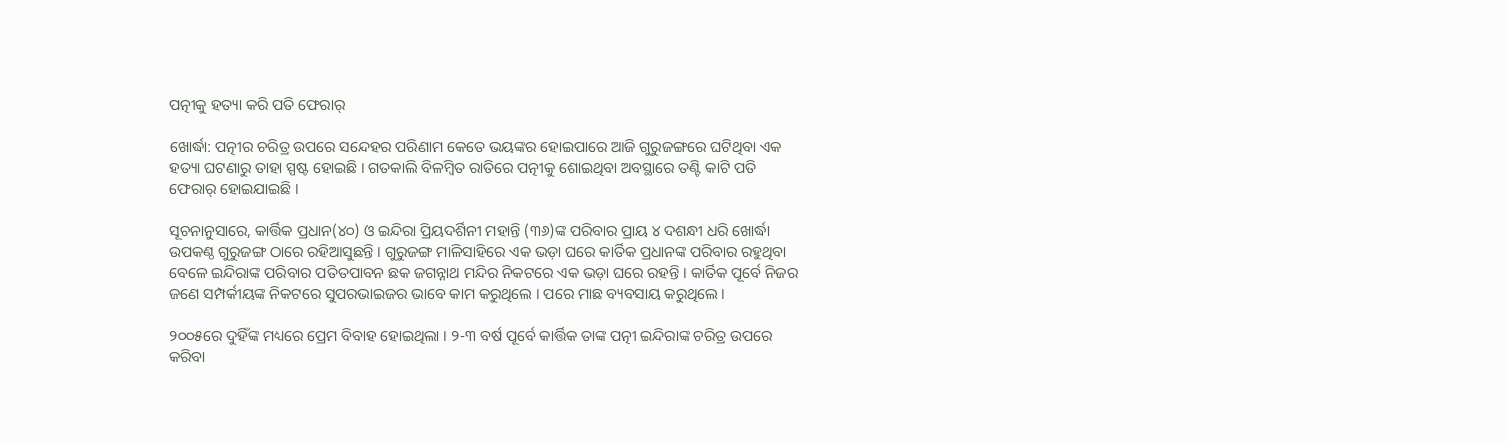ପତ୍ନୀକୁ ହତ୍ୟା କରି ପତି ଫେରାର୍

ଖୋର୍ଦ୍ଧା: ପତ୍ନୀର ଚରିତ୍ର ଉପରେ ସନ୍ଦେହର ପରିଣାମ କେତେ ଭୟଙ୍କର ହୋଇପାରେ ଆଜି ଗୁରୁଜଙ୍ଗରେ ଘଟିଥିବା ଏକ ହତ୍ୟା ଘଟଣାରୁ ତାହା ସ୍ପଷ୍ଟ ହୋଇଛି । ଗତକାଲି ବିଳମ୍ବିତ ରାତିରେ ପତ୍ନୀକୁ ଶୋଇଥିବା ଅବସ୍ଥାରେ ତଣ୍ଟି କାଟି ପତି ଫେରାର୍ ହୋଇଯାଇଛି ।

ସୂଚନାନୁସାରେ, କାର୍ତ୍ତିକ ପ୍ରଧାନ(୪୦) ଓ ଇନ୍ଦିରା ପ୍ରିୟଦର୍ଶିନୀ ମହାନ୍ତି (୩୬)ଙ୍କ ପରିବାର ପ୍ରାୟ ୪ ଦଶନ୍ଧୀ ଧରି ଖୋର୍ଦ୍ଧା ଉପକଣ୍ଠ ଗୁରୁଜଙ୍ଗ ଠାରେ ରହିଆସୁଛନ୍ତି । ଗୁରୁଜଙ୍ଗ ମାଳିସାହିରେ ଏକ ଭଡ଼ା ଘରେ କାର୍ତିକ ପ୍ରଧାନଙ୍କ ପରିବାର ରହୁଥିବା ବେଳେ ଇନ୍ଦିରାଙ୍କ ପରିବାର ପତିତପାବନ ଛକ ଜଗନ୍ନାଥ ମନ୍ଦିର ନିକଟରେ ଏକ ଭଡ଼ା ଘରେ ରହନ୍ତି । କାର୍ତିକ ପୂର୍ବେ ନିଜର ଜଣେ ସମ୍ପର୍କୀୟଙ୍କ ନିକଟରେ ସୁପରଭାଇଜର ଭାବେ କାମ କରୁଥିଲେ । ପରେ ମାଛ ବ୍ୟବସାୟ କରୁଥିଲେ ।

୨୦୦୫ରେ ଦୁହିଁଙ୍କ ମଧ୍ୟରେ ପ୍ରେମ ବିବାହ ହୋଇଥିଲା । ୨-୩ ବର୍ଷ ପୂର୍ବେ କାର୍ତ୍ତିକ ତାଙ୍କ ପତ୍ନୀ ଇନ୍ଦିରାଙ୍କ ଚରିତ୍ର ଉପରେ କରିବା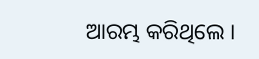ଆରମ୍ଭ କରିଥିଲେ ।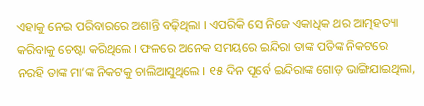ଏହାକୁ ନେଇ ପରିବାରରେ ଅଶାନ୍ତି ବଢ଼ିଥିଲା । ଏପରିକି ସେ ନିଜେ ଏକାଧିକ ଥର ଆତ୍ମହତ୍ୟା କରିବାକୁ ଚେଷ୍ଟା କରିଥିଲେ । ଫଳରେ ଅନେକ ସମୟରେ ଇନ୍ଦିରା ତାଙ୍କ ପତିଙ୍କ ନିକଟରେ ନରହି ତାଙ୍କ ମା’ଙ୍କ ନିକଟକୁ ଚାଲିଆସୁଥିଲେ । ୧୫ ଦିନ ପୂର୍ବେ ଇନ୍ଦିରାଙ୍କ ଗୋଡ଼ ଭାଙ୍ଗିଯାଇଥିଲା,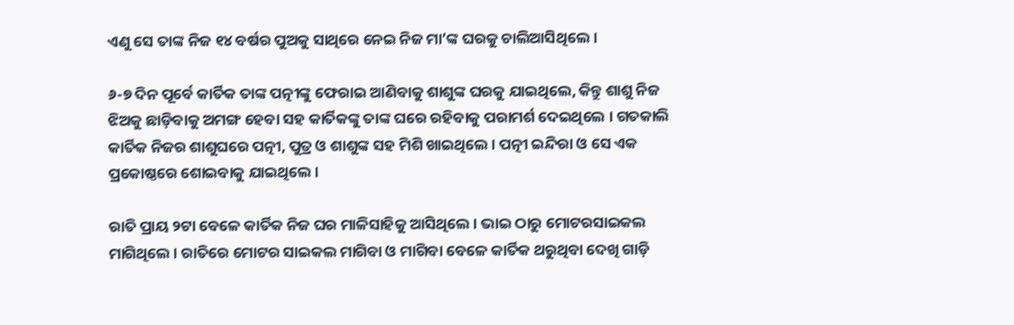ଏଣୁ ସେ ତାଙ୍କ ନିଜ ୧୪ ବର୍ଷର ପୁଅକୁ ସାଥିରେ ନେଇ ନିଜ ମା’ଙ୍କ ଘରକୁ ଚାଲିଆସିଥିଲେ ।

୬-୭ ଦିନ ପୂର୍ବେ କାର୍ତିକ ତାଙ୍କ ପତ୍ନୀଙ୍କୁ ଫେରାଇ ଆଣିବାକୁ ଶାଶୁଙ୍କ ଘରକୁ ଯାଇଥିଲେ, କିନ୍ତୁ ଶାଶୁ ନିଜ ଝିଅକୁ ଛାଡ଼ିବାକୁ ଅମଙ୍ଗ ହେବା ସହ କାର୍ତିକଙ୍କୁ ତାଙ୍କ ଘରେ ରହିବାକୁ ପରାମର୍ଶ ଦେଇଥିଲେ । ଗତକାଲି କାର୍ତିକ ନିଜର ଶାଶୁଘରେ ପତ୍ନୀ, ପୁତ୍ର ଓ ଶାଶୁଙ୍କ ସହ ମିଶି ଖାଇଥିଲେ । ପତ୍ନୀ ଇନ୍ଦିରା ଓ ସେ ଏକ ପ୍ରକୋଷ୍ଠରେ ଶୋଇବାକୁ ଯାଇଥିଲେ ।

ରାତି ପ୍ରାୟ ୨ଟା ବେଳେ କାର୍ତିକ ନିଜ ଘର ମାଳିସାହିକୁ ଆସିଥିଲେ । ଭାଇ ଠାରୁ ମୋଟରସାଇକଲ ମାଗିଥିଲେ । ରାତିରେ ମୋଟର ସାଇକଲ ମାଗିବା ଓ ମାଗିବା ବେଳେ କାର୍ତିକ ଥରୁଥିବା ଦେଖି ଗାଡ଼ି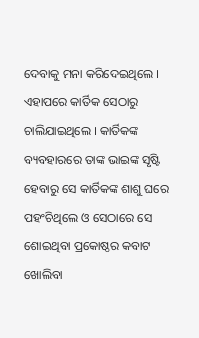ଦେବାକୁ ମନା କରିଦେଇଥିଲେ । ଏହାପରେ କାର୍ତିକ ସେଠାରୁ ଚାଲିଯାଇଥିଲେ । କାର୍ତିକଙ୍କ ବ୍ୟବହାରରେ ତାଙ୍କ ଭାଇଙ୍କ ସୃଷ୍ଟି ହେବାରୁ ସେ କାର୍ତିକଙ୍କ ଶାଶୁ ଘରେ ପହଂଚିଥିଲେ ଓ ସେଠାରେ ସେ ଶୋଇଥିବା ପ୍ରକୋଷ୍ଠର କବାଟ ଖୋଲିବା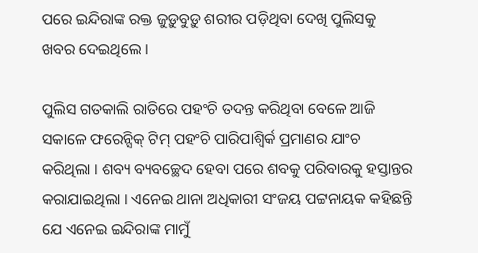ପରେ ଇନ୍ଦିରାଙ୍କ ରକ୍ତ ଜୁଡ଼ୁବୁଡ଼ୁ ଶରୀର ପଡ଼ିଥିବା ଦେଖି ପୁଲିସକୁ ଖବର ଦେଇଥିଲେ ।

ପୁଲିସ ଗତକାଲି ରାତିରେ ପହଂଚି ତଦନ୍ତ କରିଥିବା ବେଳେ ଆଜି ସକାଳେ ଫରେନ୍ସିକ୍ ଟିମ୍ ପହଂଚି ପାରିପାଶ୍ୱିର୍କ ପ୍ରମାଣର ଯାଂଚ କରିଥିଲା । ଶବ୍ୟ ବ୍ୟବଚ୍ଛେଦ ହେବା ପରେ ଶବକୁ ପରିବାରକୁ ହସ୍ତାନ୍ତର କରାଯାଇଥିଲା । ଏନେଇ ଥାନା ଅଧିକାରୀ ସଂଜୟ ପଟ୍ଟନାୟକ କହିଛନ୍ତି ଯେ ଏନେଇ ଇନ୍ଦିରାଙ୍କ ମାମୁଁ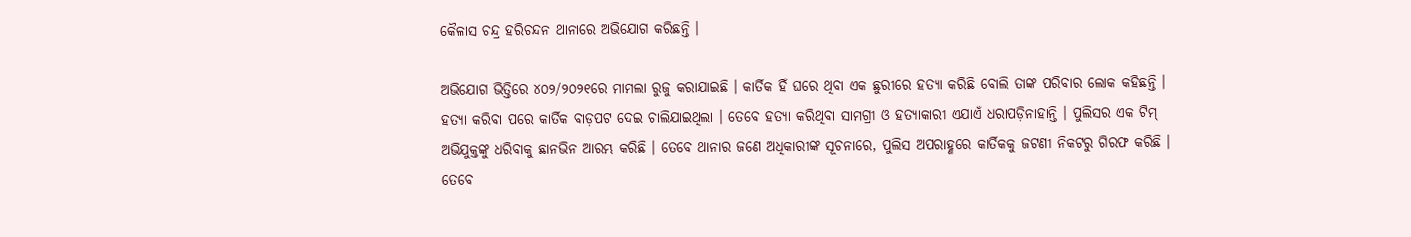କୈଳାସ ଚନ୍ଦ୍ର ହରିଚନ୍ଦନ ଥାନାରେ ଅଭିଯୋଗ କରିଛନ୍ତି ।

ଅଭିଯୋଗ ଭିତ୍ତିରେ ୪୦୨/୨୦୨୧ରେ ମାମଲା ରୁଜୁ କରାଯାଇଛି । କାର୍ତିକ ହିଁ ଘରେ ଥିବା ଏକ ଛୁରୀରେ ହତ୍ୟା କରିଛି ବୋଲି ତାଙ୍କ ପରିବାର ଲୋକ କହିଛନ୍ତି । ହତ୍ୟା କରିବା ପରେ କାର୍ତିକ ବାଡ଼ପଟ ଦେଇ ଚାଲିଯାଇଥିଲା । ତେବେ ହତ୍ୟା କରିଥିବା ସାମଗ୍ରୀ ଓ ହତ୍ୟାକାରୀ ଏଯାଏଁ ଧରାପଡ଼ିନାହାନ୍ତି । ପୁଲିସର ଏକ ଟିମ୍ ଅଭିଯୁକ୍ତଙ୍କୁ ଧରିବାକୁ ଛାନଭିନ ଆରମ୍ଭ କରିଛି । ତେବେ ଥାନାର ଜଣେ ଅଧିକାରୀଙ୍କ ସୂଚନାରେ, ପୁଲିସ ଅପରାହ୍ଣରେ କାର୍ତିକକୁ ଜଟଣୀ ନିକଟରୁ ଗିରଫ କରିଛି । ତେବେ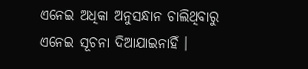ଏନେଇ ଅଧିକା ଅନୁସନ୍ଧାନ ଚାଲିଥିବାରୁ ଏନେଇ ସୂଚନା ଦିଆଯାଇନାହିଁ ।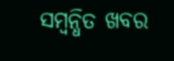ସମ୍ବନ୍ଧିତ ଖବର